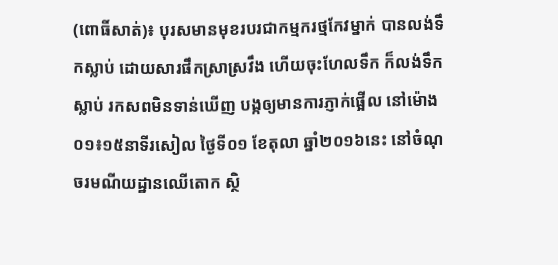(ពោធិ៍សាត់)៖ បុរសមានមុខរបរជាកម្មករថ្មកែវម្នាក់ បានលង់ទឹកស្លាប់ ដោយសារផឹកស្រាស្រវឹង ហើយចុះហែលទឹក ក៏លង់ទឹកស្លាប់ រកសពមិនទាន់ឃើញ បង្កឲ្យមានការភ្ញាក់ផ្អើល នៅម៉ោង០១៖១៥នាទីរសៀល ថ្ងៃទី០១ ខែតុលា ឆ្នាំ២០១៦នេះ នៅចំណុចរមណីយដ្ឋានឈើតោក ស្ថិ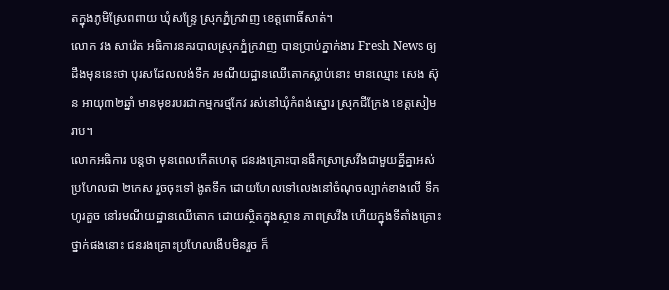តក្នុងភូមិស្រែពពាយ ឃុំសន្ទ្រែ ស្រុកភ្នំក្រវាញ ខេត្តពោធិ៍សាត់។
លោក វង សាវ៉េត អធិការនគរបាលស្រុកភ្នំក្រវាញ បានប្រាប់ភ្នាក់ងារ Fresh News ឲ្យដឹងមុននេះថា បុរសដែលលង់ទឹក រមណីយដ្ឋានឈើតោកស្លាប់នោះ មានឈ្មោះ សេង ស៊ុន អាយុ៣២ឆ្នាំ មានមុខរបរជាកម្មករថ្មកែវ រស់នៅឃុំកំពង់ស្នោរ ស្រុកជីក្រែង ខេត្តសៀមរាប។
លោកអធិការ បន្តថា មុនពេលកើតហេតុ ជនរងគ្រោះបានផឹកស្រាស្រវឹងជាមួយគ្នីគ្នាអស់ប្រហែលជា ២កេស រួចចុះទៅ ងូតទឹក ដោយហែលទៅលេងនៅចំណុចល្បាក់ខាងលើ ទឹកហូរគួច នៅរមណីយដ្ឋានឈើតោក ដោយស្ថិតក្នុងស្ថាន ភាពស្រវឹង ហើយក្នុងទីតាំងគ្រោះថ្នាក់ផងនោះ ជនរងគ្រោះប្រហែលងើបមិនរួច ក៏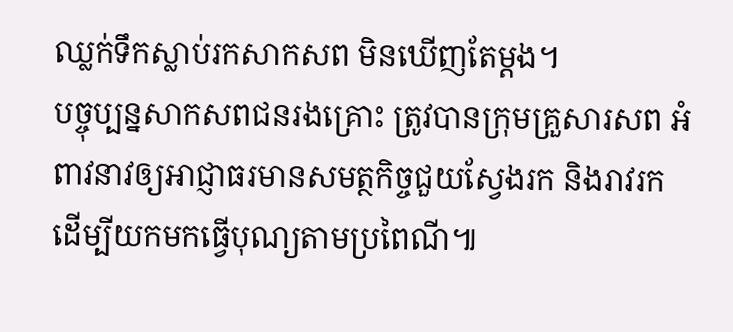ឈ្លក់ទឹកស្លាប់រកសាកសព មិនឃើញតែម្តង។
បច្ចុប្បន្នសាកសពជនរងគ្រោះ ត្រូវបានក្រុមគ្រួសារសព អំពាវនាវឲ្យអាជ្ញាធរមានសមត្ថកិច្ចជួយស្វែងរក និងរាវរក ដើម្បីយកមកធ្វើបុណ្យតាមប្រពៃណី៕